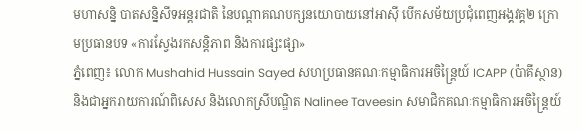មហាសន្និ បាតសន្និសីទអន្តរជាតិ នៃបណ្តាគណបក្សនយោបាយនៅអាសុី បើកសម័យប្រជុំពេញអង្គវគ្គ២ ក្រោមប្រធានបទ «ការស្វែងរកសន្តិភាព និងការផ្សះផ្សា»
ភ្នំពេញ៖ លោក Mushahid Hussain Sayed សហប្រធានគណៈកម្មាធិការអចិន្ត្រៃយ៍ ICAPP (ប៉ាគីស្ថាន) និងជាអ្នករាយការណ៍ពិសេស និងលោកស្រីបណ្ឌិត Nalinee Taveesin សមាជិកគណៈកម្មាធិការអចិន្ត្រៃយ៍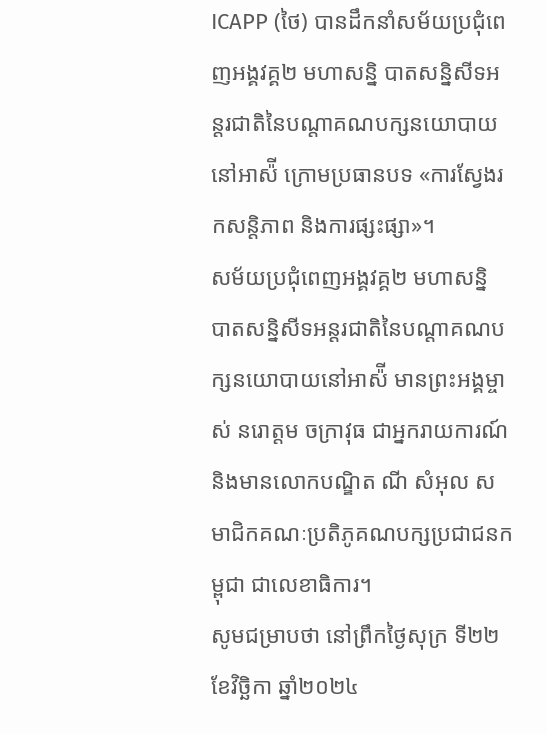ICAPP (ថៃ) បានដឹកនាំសម័យប្រជុំពេញអង្គវគ្គ២ មហាសន្និ បាតសន្និសីទអន្តរជាតិនៃបណ្តាគណបក្សនយោបាយនៅអាស៉ី ក្រោមប្រធានបទ «ការស្វែងរកសន្តិភាព និងការផ្សះផ្សា»។
សម័យប្រជុំពេញអង្គវគ្គ២ មហាសន្និ បាតសន្និសីទអន្តរជាតិនៃបណ្តាគណបក្សនយោបាយនៅអាស៉ី មានព្រះអង្គម្ចាស់ នរោត្តម ចក្រាវុធ ជាអ្នករាយការណ៍ និងមានលោកបណ្ឌិត ណី សំអុល សមាជិកគណៈប្រតិភូគណបក្សប្រជាជនកម្ពុជា ជាលេខាធិការ។
សូមជម្រាបថា នៅព្រឹកថ្ងៃសុក្រ ទី២២ ខែវិច្ឆិកា ឆ្នាំ២០២៤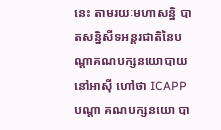នេះ តាមរយៈមហាសន្និ បាតសន្និសីទអន្តរជាតិនៃបណ្តាគណបក្សនយោបាយនៅអាស៊ី ហៅថា ICAPP បណ្តា គណបក្សនយោ បា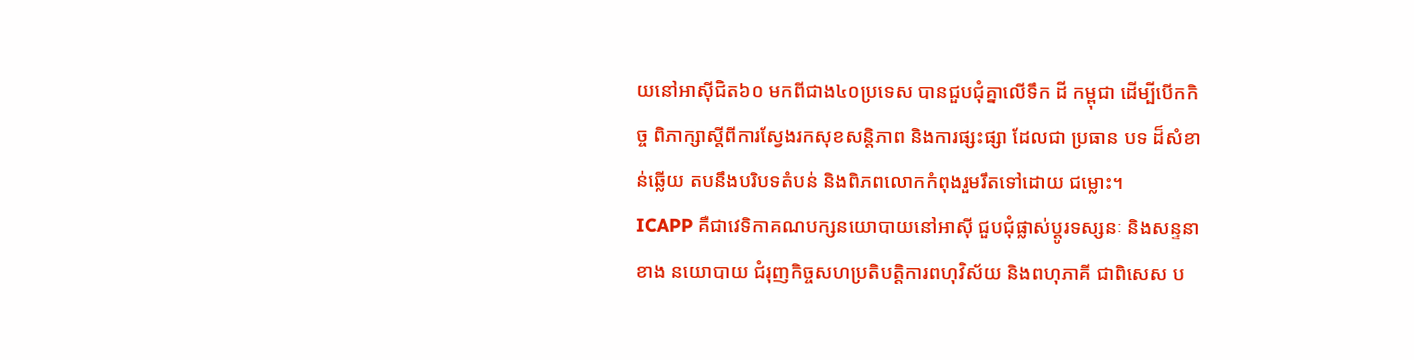យនៅអាស៊ីជិត៦០ មកពីជាង៤០ប្រទេស បានជួបជុំគ្នាលើទឹក ដី កម្ពុជា ដើម្បីបើកកិច្ច ពិភាក្សាស្តីពីការស្វែងរកសុខសន្តិភាព និងការផ្សះផ្សា ដែលជា ប្រធាន បទ ដ៏សំខាន់ឆ្លើយ តបនឹងបរិបទតំបន់ និងពិភពលោកកំពុងរួមរឹតទៅដោយ ជម្លោះ។
ICAPP គឺជាវេទិកាគណបក្សនយោបាយនៅអាស៊ី ជួបជុំផ្លាស់ប្តូរទស្សនៈ និងសន្ទនា ខាង នយោបាយ ជំរុញកិច្ចសហប្រតិបត្តិការពហុវិស័យ និងពហុភាគី ជាពិសេស ប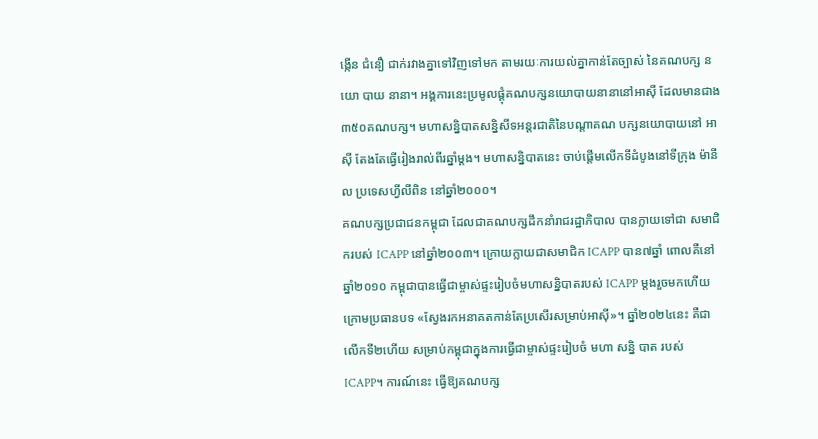ង្កើន ជំនឿ ជាក់រវាងគ្នាទៅវិញទៅមក តាមរយៈការយល់គ្នាកាន់តែច្បាស់ នៃគណបក្ស នយោ បាយ នានា។ អង្គការនេះប្រមូលផ្តុំគណបក្សនយោបាយនានានៅអាស៊ី ដែលមានជាង ៣៥០គណបក្ស។ មហាសន្និបាតសន្និសីទអន្តរជាតិនៃបណ្តាគណ បក្សនយោបាយនៅ អាស៊ី តែងតែធ្វើរៀងរាល់ពីរឆ្នាំម្តង។ មហាសន្និបាតនេះ ចាប់ផ្តើមលើកទីដំបូងនៅទីក្រុង ម៉ានីល ប្រទេសហ្វីលីពិន នៅឆ្នាំ២០០០។
គណបក្សប្រជាជនកម្ពុជា ដែលជាគណបក្សដឹកនាំរាជរដ្ឋាភិបាល បានក្លាយទៅជា សមាជិករបស់ ICAPP នៅឆ្នាំ២០០៣។ ក្រោយក្លាយជាសមាជិក ICAPP បាន៧ឆ្នាំ ពោលគឺនៅឆ្នាំ២០១០ កម្ពុជាបានធ្វើជាម្ចាស់ផ្ទះរៀបចំមហាសន្និបាតរបស់ ICAPP ម្តងរួចមកហើយ ក្រោមប្រធានបទ «ស្វែងរកអនាគតកាន់តែប្រសើរសម្រាប់អាស៊ី»។ ឆ្នាំ២០២៤នេះ គឺជាលើកទី២ហើយ សម្រាប់កម្ពុជាក្នុងការធ្វើជាម្ចាស់ផ្ទះរៀបចំ មហា សន្និ បាត របស់ ICAPP។ ការណ៍នេះ ធ្វើឱ្យគណបក្ស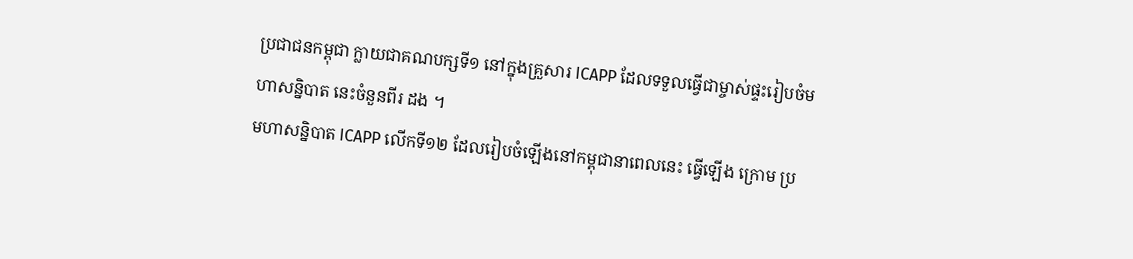ប្រជាជនកម្ពុជា ក្លាយជាគណបក្សទី១ នៅក្នុងគ្រួសារ ICAPP ដែលទទួលធ្វើជាម្ចាស់ផ្ទះរៀបចំមហាសន្និបាត នេះចំនួនពីរ ដង ។
មហាសន្និបាត ICAPP លើកទី១២ ដែលរៀបចំឡើងនៅកម្ពុជានាពេលនេះ ធ្វើឡើង ក្រោម ប្រ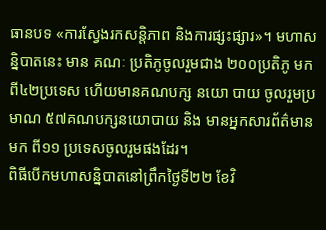ធានបទ «ការស្វែងរកសន្តិភាព និងការផ្សះផ្សារ»។ មហាសន្និបាតនេះ មាន គណៈ ប្រតិភូចូលរួមជាង ២០០ប្រតិភូ មកពី៤២ប្រទេស ហើយមានគណបក្ស នយោ បាយ ចូលរួមប្រមាណ ៥៧គណបក្សនយោបាយ និង មានអ្នកសារព័ត៌មានមក ពី១១ ប្រទេសចូលរួមផងដែរ។
ពិធីបើកមហាសន្និបាតនៅព្រឹកថ្ងៃទី២២ ខែវិ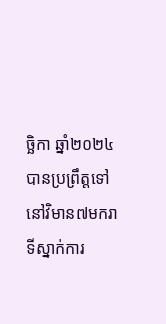ច្ឆិកា ឆ្នាំ២០២៤ បានប្រព្រឹត្តទៅនៅវិមាន៧មករា ទីស្នាក់ការ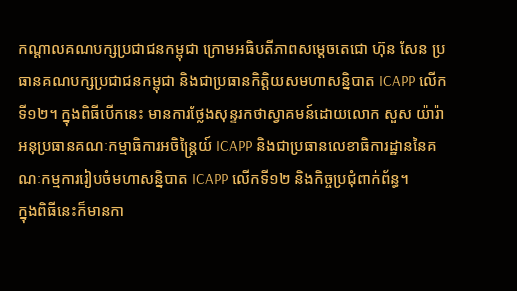កណ្តាលគណបក្សប្រជាជនកម្ពុជា ក្រោមអធិបតីភាពសម្តេចតេជោ ហ៊ុន សែន ប្រធានគណបក្សប្រជាជនកម្ពុជា និងជាប្រធានកិត្តិយសមហាសន្និបាត ICAPP លើកទី១២។ ក្នុងពិធីបើកនេះ មានការថ្លែងសុន្ទរកថាស្វាគមន៍ដោយលោក សួស យ៉ារ៉ា អនុប្រធានគណៈកម្មាធិការអចិន្ត្រៃយ៍ ICAPP និងជាប្រធានលេខាធិការដ្ឋាននៃគណៈកម្មការរៀបចំមហាសន្និបាត ICAPP លើកទី១២ និងកិច្ចប្រជុំពាក់ព័ន្ធ។
ក្នុងពិធីនេះក៏មានកា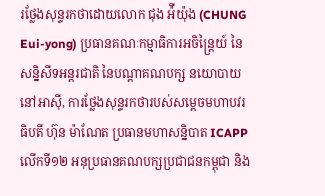រថ្លែងសុន្ទរកថាដោយលោក ជុង អ៉ីយ៉ុង (CHUNG Eui-yong) ប្រធានគណៈកម្មាធិការអចិន្ត្រៃយ៍ នៃសន្និសីទអន្តរជាតិ នៃបណ្តាគណបក្ស នយោបាយ នៅអាស៊ី, ការថ្លែងសុន្ទរកថារបស់សម្តេចមហាបវរធិបតី ហ៊ុន ម៉ាណែត ប្រធានមហាសន្និបាត ICAPP លើកទី១២ អនុប្រធានគណបក្សប្រជាជនកម្ពុជា និង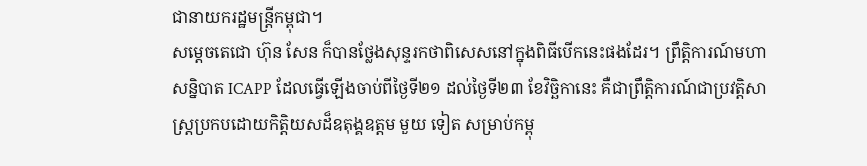ជានាយករដ្ឋមន្ត្រីកម្ពុជា។
សម្តេចតេជោ ហ៊ុន សែន ក៏បានថ្លែងសុន្ទរកថាពិសេសនៅក្នុងពិធីបើកនេះផងដែរ។ ព្រឹត្តិការណ៍មហាសន្និបាត ICAPP ដែលធ្វើឡើងចាប់ពីថ្ងៃទី២១ ដល់ថ្ងៃទី២៣ ខែវិច្ឆិកានេះ គឺជាព្រឹត្តិការណ៍ជាប្រវត្តិសាស្ត្រប្រកបដោយកិត្តិយសដ៏ឧតុង្គឧត្តម មួយ ទៀត សម្រាប់កម្ពុ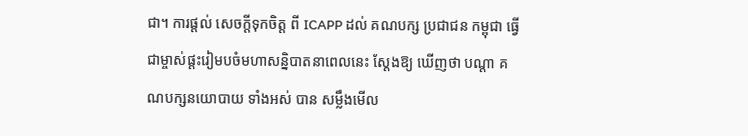ជា។ ការផ្តល់ សេចក្តីទុកចិត្ត ពី ICAPP ដល់ គណបក្ស ប្រជាជន កម្ពុជា ធ្វើជាម្ចាស់ផ្តះរៀមបចំមហាសន្និបាតនាពេលនេះ ស្តែងឱ្យ ឃើញថា បណ្តា គណបក្សនយោបាយ ទាំងអស់ បាន សម្លឹងមើល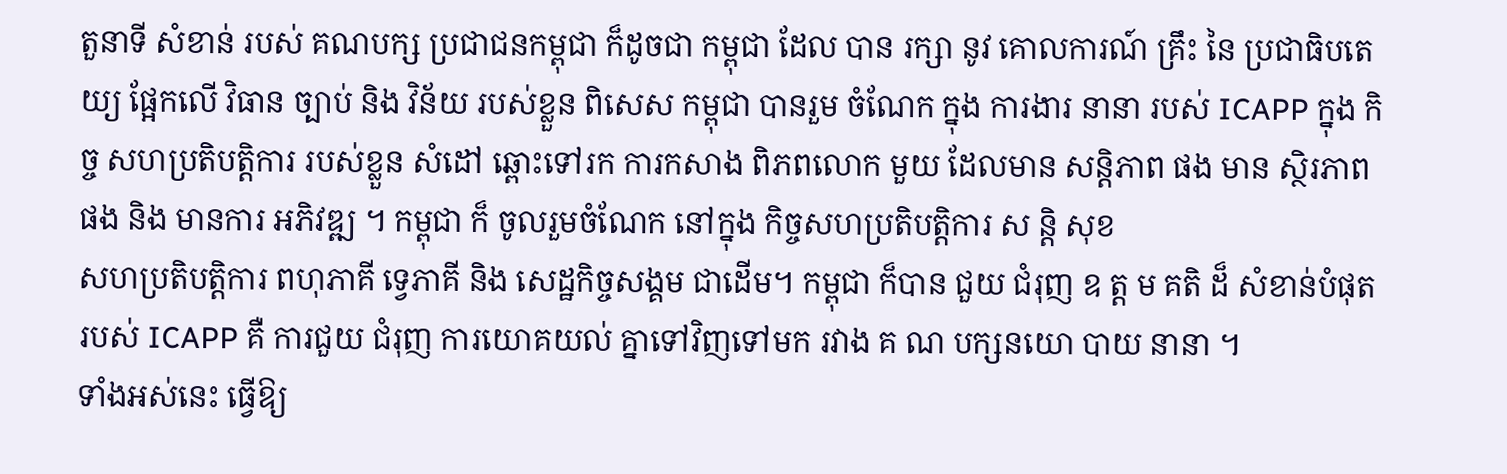តួនាទី សំខាន់ របស់ គណបក្ស ប្រជាជនកម្ពុជា ក៏ដូចជា កម្ពុជា ដែល បាន រក្សា នូវ គោលការណ៍ គ្រឹះ នៃ ប្រជាធិបតេយ្យ ផ្អែកលើ វិធាន ច្បាប់ និង វិន័យ របស់ខ្លួន ពិសេស កម្ពុជា បានរួម ចំណែក ក្នុង ការងារ នានា របស់ ICAPP ក្នុង កិច្ច សហប្រតិបត្តិការ របស់ខ្លួន សំដៅ ឆ្ពោះទៅរក ការកសាង ពិភពលោក មួយ ដែលមាន សន្តិភាព ផង មាន ស្ថិរភាព ផង និង មានការ អភិវឌ្ឍ ។ កម្ពុជា ក៏ ចូលរួមចំណែក នៅក្នុង កិច្ចសហប្រតិបត្តិការ ស ន្តិ សុខ
សហប្រតិបត្តិការ ពហុភាគី ទ្វេភាគី និង សេដ្ឋកិច្ចសង្គម ជាដើម។ កម្ពុជា ក៏បាន ជួយ ជំរុញ ឧ ត្ត ម គតិ ដ៏ សំខាន់បំផុត របស់ ICAPP គឺ ការជួយ ជំរុញ ការយោគយល់ គ្នាទៅវិញទៅមក រវាង គ ណ បក្សនយោ បាយ នានា ។
ទាំងអស់នេះ ធ្វើឱ្យ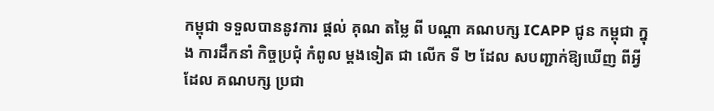កម្ពុជា ទទួលបាននូវការ ផ្តល់ គុណ តម្លៃ ពី បណ្តា គណបក្ស ICAPP ជូន កម្ពុជា ក្នុង ការដឹកនាំ កិច្ចប្រជុំ កំពូល ម្តងទៀត ជា លើក ទី ២ ដែល សបញ្ជាក់ឱ្យឃើញ ពីអ្វី ដែល គណបក្ស ប្រជា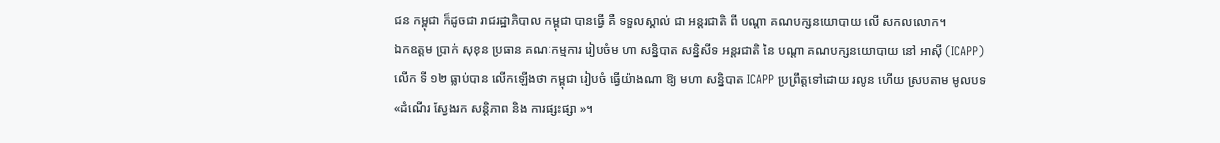ជន កម្ពុជា ក៏ដូចជា រាជរដ្ឋាភិបាល កម្ពុជា បានធ្វើ គឺ ទទួលស្គាល់ ជា អន្តរជាតិ ពី បណ្តា គណបក្សនយោបាយ លើ សកលលោក។
ឯកឧត្ដម ប្រាក់ សុខុន ប្រធាន គណៈកម្មការ រៀបចំម ហា សន្និបាត សន្និសីទ អន្តរជាតិ នៃ បណ្តា គណបក្សនយោបាយ នៅ អាស៊ី (ICAPP) លើក ទី ១២ ធ្លាប់បាន លើកឡើងថា កម្ពុជា រៀបចំ ធ្វើយ៉ាងណា ឱ្យ មហា សន្និបាត ICAPP ប្រព្រឹត្តទៅដោយ រលូន ហើយ ស្របតាម មូលបទ «ដំណើរ ស្វែងរក សន្តិភាព និង ការផ្សះផ្សា »។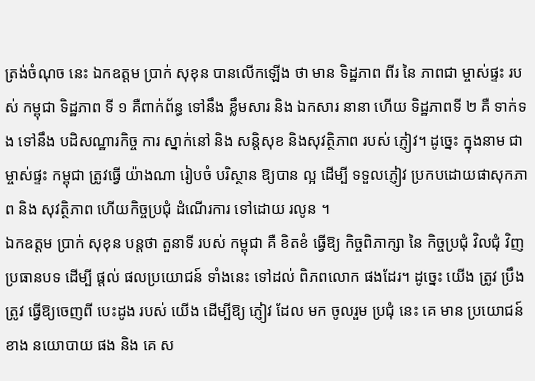ត្រង់ចំណុច នេះ ឯកឧត្ដម ប្រាក់ សុខុន បានលើកឡើង ថា មាន ទិដ្ឋភាព ពីរ នៃ ភាពជា ម្ចាស់ផ្ទះ របស់ កម្ពុជា ទិដ្ឋភាព ទី ១ គឺពាក់ព័ន្ធ ទៅនឹង ខ្លឹមសារ និង ឯកសារ នានា ហើយ ទិដ្ឋភាពទី ២ គឺ ទាក់ទង ទៅនឹង បដិសណ្ឋារកិច្ច ការ ស្នាក់នៅ និង សន្តិសុខ និងសុវត្ថិភាព របស់ ភ្ញៀវ។ ដូច្នេះ ក្នុងនាម ជា ម្ចាស់ផ្ទះ កម្ពុជា ត្រូវធ្វើ យ៉ាងណា រៀបចំ បរិស្ថាន ឱ្យបាន ល្អ ដើម្បី ទទួលភ្ញៀវ ប្រកបដោយផាសុកភាព និង សុវត្ថិភាព ហើយកិច្ចប្រជុំ ដំណើរការ ទៅដោយ រលូន ។
ឯកឧត្ដម ប្រាក់ សុខុន បន្តថា តួនាទី របស់ កម្ពុជា គឺ ខិតខំ ធ្វើឱ្យ កិច្ចពិភាក្សា នៃ កិច្ចប្រជុំ វិលជុំ វិញប្រធានបទ ដើម្បី ផ្ដល់ ផលប្រយោជន៍ ទាំងនេះ ទៅដល់ ពិភពលោក ផងដែរ។ ដូច្នេះ យើង ត្រូវ ប្រឹង ត្រូវ ធ្វើឱ្យចេញពី បេះដូង របស់ យើង ដើម្បីឱ្យ ភ្ញៀវ ដែល មក ចូលរួម ប្រជុំ នេះ គេ មាន ប្រយោជន៍ ខាង នយោបាយ ផង និង គេ ស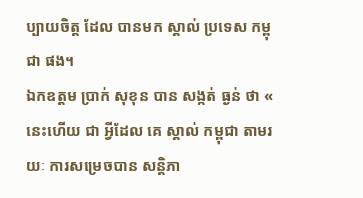ប្បាយចិត្ត ដែល បានមក ស្គាល់ ប្រទេស កម្ពុជា ផង។
ឯកឧត្ដម ប្រាក់ សុខុន បាន សង្កត់ ធ្ងន់ ថា « នេះហើយ ជា អ្វីដែល គេ ស្គាល់ កម្ពុជា តាមរយៈ ការសម្រេចបាន សន្តិភា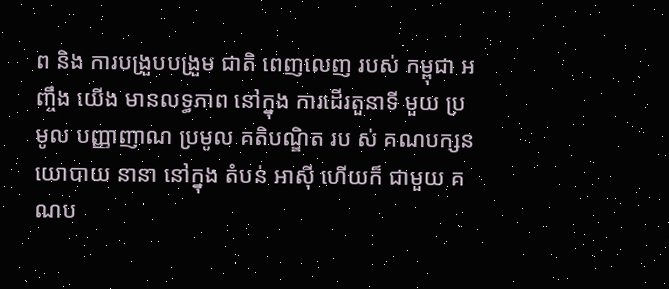ព និង ការបង្រួបបង្រួម ជាតិ ពេញលេញ របស់ កម្ពុជា អញ្ចឹង យើង មានលទ្ធភាព នៅក្នុង ការដើរតួនាទី មួយ ប្រមូល បញ្ញាញាណ ប្រមូល គតិបណ្ឌិត រប ស់ គណបក្សនយោបាយ នានា នៅក្នុង តំបន់ អាស៊ី ហើយក៏ ជាមួយ គណប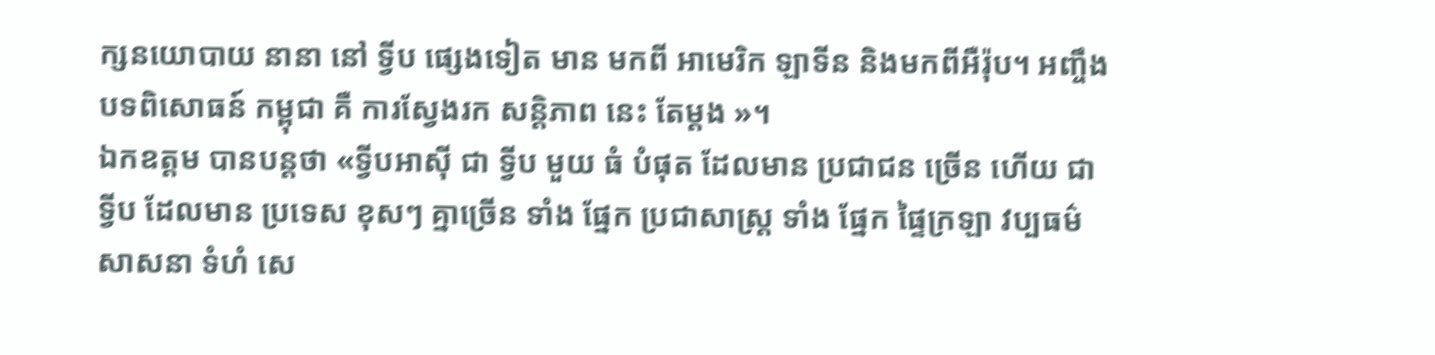ក្សនយោបាយ នានា នៅ ទ្វីប ផ្សេងទៀត មាន មកពី អាមេរិក ឡាទីន និងមកពីអឺរ៉ុប។ អញ្ចឹង បទពិសោធន៍ កម្ពុជា គឺ ការស្វែងរក សន្តិភាព នេះ តែម្ដង »។
ឯកឧត្ដម បានបន្តថា «ទ្វីបអាស៊ី ជា ទ្វីប មួយ ធំ បំផុត ដែលមាន ប្រជាជន ច្រើន ហើយ ជា ទ្វីប ដែលមាន ប្រទេស ខុសៗ គ្នាច្រើន ទាំង ផ្នែក ប្រជាសាស្ត្រ ទាំង ផ្នែក ផ្ទៃក្រឡា វប្បធម៌ សាសនា ទំហំ សេ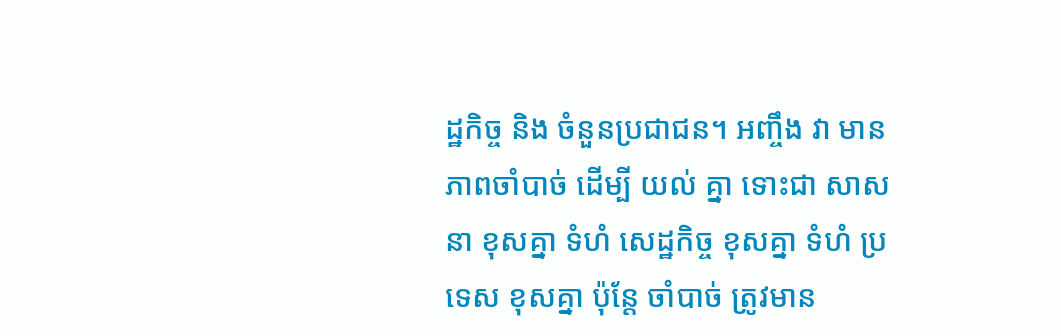ដ្ឋកិច្ច និង ចំនួនប្រជាជន។ អញ្ចឹង វា មាន ភាពចាំបាច់ ដើម្បី យល់ គ្នា ទោះជា សាសនា ខុសគ្នា ទំហំ សេដ្ឋកិច្ច ខុសគ្នា ទំហំ ប្រទេស ខុសគ្នា ប៉ុន្តែ ចាំបាច់ ត្រូវមាន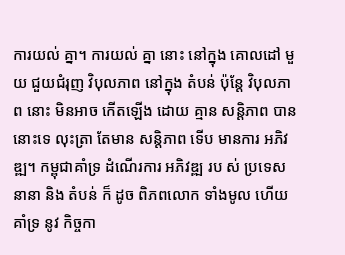ការយល់ គ្នា។ ការយល់ គ្នា នោះ នៅក្នុង គោលដៅ មួយ ជួយជំរុញ វិបុលភាព នៅក្នុង តំបន់ ប៉ុន្តែ វិបុលភាព នោះ មិនអាច កើតឡើង ដោយ គ្មាន សន្តិភាព បាន នោះទេ លុះត្រា តែមាន សន្តិភាព ទើប មានការ អភិវឌ្ឍ។ កម្ពុជាគាំទ្រ ដំណើរការ អភិវឌ្ឍ រប ស់ ប្រទេស នានា និង តំបន់ ក៏ ដូច ពិភពលោក ទាំងមូល ហើយ គាំទ្រ នូវ កិច្ចកា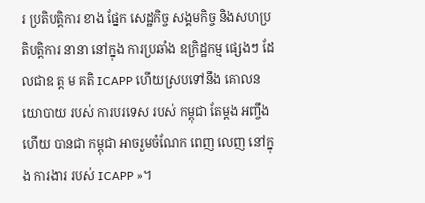រ ប្រតិបត្តិការ ខាង ផ្នែក សេដ្ឋកិច្ច សង្គមកិច្ច និងសហប្រតិបត្តិការ នានា នៅក្នុង ការប្រឆាំង ឧក្រិដ្ឋកម្ម ផ្សេងៗ ដែលជាឧ ត្ត ម គតិ ICAPP ហើយស្របទៅនឹង គោលនយោបាយ របស់ ការបរទេស របស់ កម្ពុជា តែម្ដង អញ្ចឹង ហើយ បានជា កម្ពុជា អាចរួមចំណែក ពេញ លេញ នៅក្នុង ការងារ របស់ ICAPP »។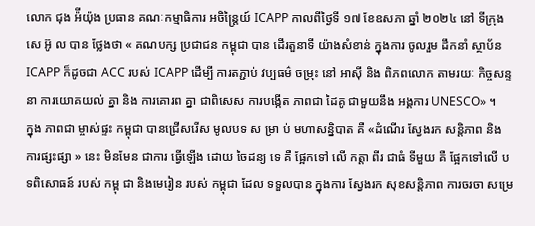លោក ជុង អ៉ីយ៉ុង ប្រធាន គណៈកម្មាធិការ អចិន្ត្រៃយ៍ ICAPP កាលពីថ្ងៃទី ១៧ ខែឧសភា ឆ្នាំ ២០២៤ នៅ ទីក្រុង សេ អ៊ូ ល បាន ថ្លែងថា « គណបក្ស ប្រជាជន កម្ពុជា បាន ដើរតួនាទី យ៉ាងសំខាន់ ក្នុងការ ចូលរួម ដឹកនាំ ស្ថាប័ន ICAPP ក៏ដូចជា ACC របស់ ICAPP ដើម្បី ការតភ្ជាប់ វប្បធម៌ ចម្រុះ នៅ អាស៊ី និង ពិភពលោក តាមរយៈ កិច្ចសន្ទនា ការយោគយល់ គ្នា និង ការគោរព គ្នា ជាពិសេស ការបង្កើត ភាពជា ដៃគូ ជាមួយនឹង អង្គការ UNESCO» ។
ក្នុង ភាពជា ម្ចាស់ផ្ទះ កម្ពុជា បានជ្រើសរើស មូលបទ ស ម្រា ប់ មហាសន្និបាត គឺ «ដំណើរ ស្វែងរក សន្តិភាព និង ការផ្សះផ្សា » នេះ មិនមែន ជាការ ធ្វើឡើង ដោយ ចៃដន្យ ទេ គឺ ផ្អែកទៅ លើ កត្តា ពីរ ជាធំ ទីមួយ គឺ ផ្អែកទៅលើ បទពិសោធន៍ របស់ កម្ពុ ជា និងមេរៀន របស់ កម្ពុជា ដែល ទទួលបាន ក្នុងការ ស្វែងរក សុខសន្តិភាព ការចរចា សម្រេ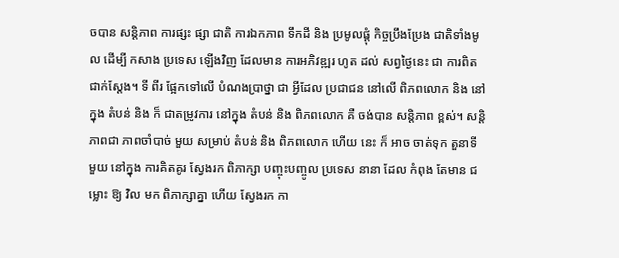ចបាន សន្តិភាព ការផ្សះ ផ្សា ជាតិ ការឯកភាព ទឹកដី និង ប្រមូលផ្ដុំ កិច្ចប្រឹងប្រែង ជាតិទាំងមូល ដើម្បី កសាង ប្រទេស ឡើងវិញ ដែលមាន ការអភិវឌ្ឍរ ហូត ដល់ សព្វថ្ងៃនេះ ជា ការពិត ជាក់ស្តែង។ ទី ពីរ ផ្អែកទៅលើ បំណងប្រាថ្នា ជា អ្វីដែល ប្រជាជន នៅលើ ពិភពលោក និង នៅក្នុង តំបន់ និង ក៏ ជាតម្រូវការ នៅក្នុង តំបន់ និង ពិភពលោក គឺ ចង់បាន សន្តិភាព ខ្ពស់។ សន្តិ ភាពជា ភាពចាំបាច់ មួយ សម្រាប់ តំបន់ និង ពិភពលោក ហើយ នេះ ក៏ អាច ចាត់ទុក តួនាទី មួយ នៅក្នុង ការគិតគូរ ស្វែងរក ពិភាក្សា បញ្ចុះបញ្ចូល ប្រទេស នានា ដែល កំពុង តែមាន ជម្លោះ ឱ្យ វិល មក ពិភាក្សាគ្នា ហើយ ស្វែងរក កា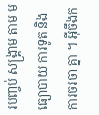របញ្ចប់ សង្គ្រាម តាម មធ្យោបាយ ការទូត និង ការចរចា គ្នា ។ អ៊ីចឹងក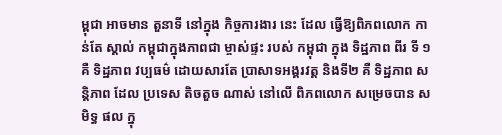ម្ពុជា អាចមាន តួនាទី នៅក្នុង កិច្ចការងារ នេះ ដែល ធ្វើឱ្យពិភពលោក កាន់តែ ស្គាល់ កម្ពុជាក្នុងភាពជា ម្ចាស់ផ្ទះ របស់ កម្ពុជា ក្នុង ទិដ្ឋភាព ពីរ ទី ១ គឺ ទិដ្ឋភាព វប្បធម៌ ដោយសារតែ ប្រាសាទអង្គរវត្ត និងទី២ គឺ ទិដ្ឋភាព សន្តិភាព ដែល ប្រទេស តិចតួច ណាស់ នៅលើ ពិភពលោក សម្រេចបាន សមិទ្ធ ផល ក្នុ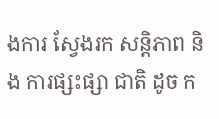ងការ ស្វែងរក សន្តិភាព និង ការផ្សះផ្សា ជាតិ ដូច ក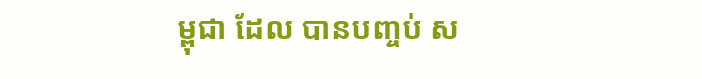ម្ពុជា ដែល បានបញ្ចប់ ស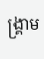ង្គ្រាម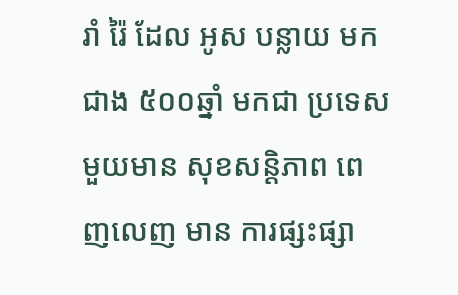រាំ រ៉ៃ ដែល អូស បន្លាយ មក ជាង ៥០០ឆ្នាំ មកជា ប្រទេសមួយមាន សុខសន្តិភាព ពេញលេញ មាន ការផ្សះផ្សា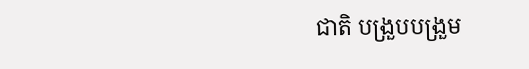ជាតិ បង្រួបបង្រួម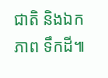ជាតិ និងឯកភាព ទឹកដី៕